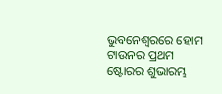ଭୁବନେଶ୍ୱରରେ ହୋମ ଟାଉନର ପ୍ରଥମ ଷ୍ଟୋରର ଶୁଭାରମ୍ଭ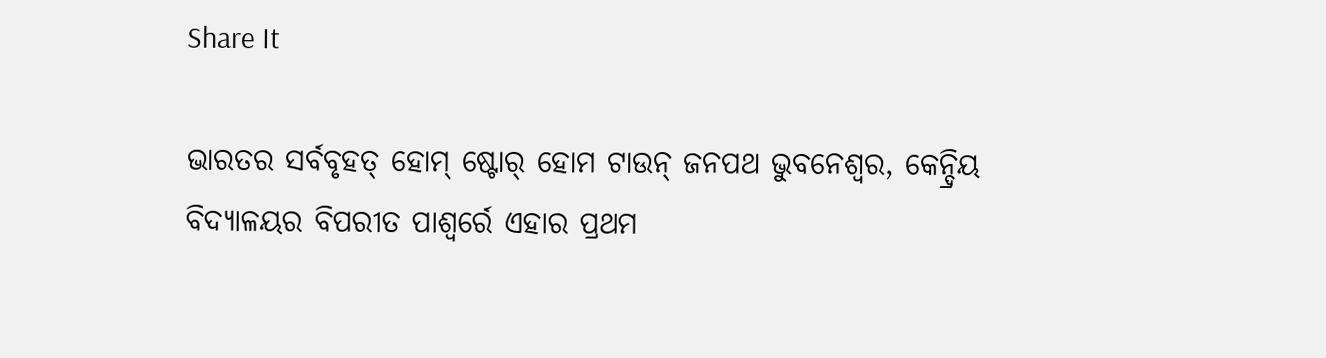Share It

ଭାରତର ସର୍ବବୃହତ୍ ହୋମ୍ ଷ୍ଟୋର୍ ହୋମ ଟାଉନ୍ ଜନପଥ ଭୁବନେଶ୍ୱର, କେନ୍ଦ୍ରିୟ ବିଦ୍ୟାଳୟର ବିପରୀତ ପାଶ୍ୱର୍ରେ ଏହାର ପ୍ରଥମ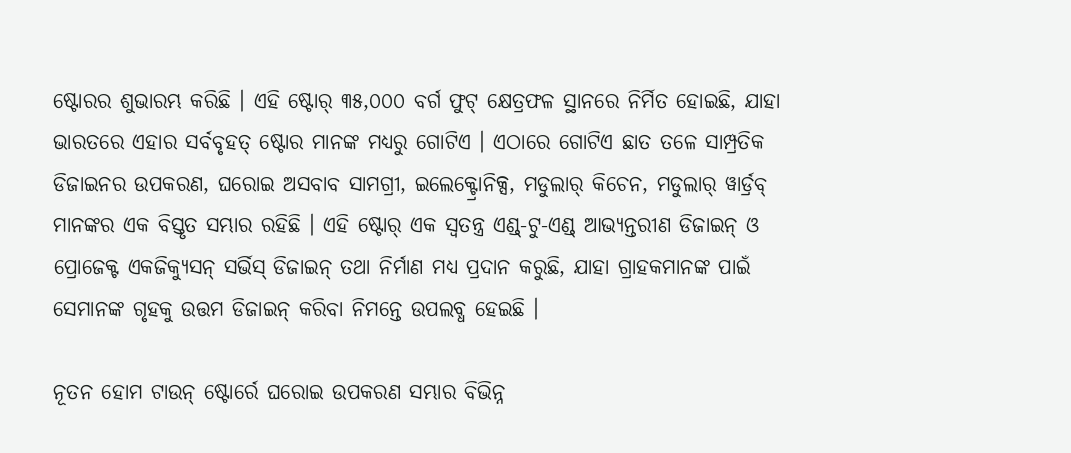ଷ୍ଟୋରର ଶୁଭାରମ୍ଭ କରିଛି । ଏହି ଷ୍ଟୋର୍ ୩୫,୦୦୦ ବର୍ଗ ଫୁଟ୍ କ୍ଷେତ୍ରଫଳ ସ୍ଥାନରେ ନିର୍ମିତ ହୋଇଛି, ଯାହା ଭାରତରେ ଏହାର ସର୍ବବୃହତ୍ ଷ୍ଟୋର ମାନଙ୍କ ମଧ୍ୟରୁ ଗୋଟିଏ । ଏଠାରେ ଗୋଟିଏ ଛାତ ତଳେ ସାମ୍ପ୍ରତିକ ଡିଜାଇନର ଉପକରଣ, ଘରୋଇ ଅସବାବ ସାମଗ୍ରୀ, ଇଲେକ୍ଟ୍ରୋନିକ୍ସ, ମଡୁଲାର୍ କିଚେନ, ମଡୁଲାର୍ ୱାର୍ଡ୍ରବ୍ ମାନଙ୍କର ଏକ ବିସ୍ତୃତ ସମ୍ଭାର ରହିଛି । ଏହି ଷ୍ଟୋର୍ ଏକ ସ୍ୱତନ୍ତ୍ର ଏଣ୍ଡ୍-ଟୁ-ଏଣ୍ଡ୍ ଆଭ୍ୟନ୍ତରୀଣ ଡିଜାଇନ୍ ଓ ପ୍ରୋଜେକ୍ଟ ଏକଜିକ୍ୟୁସନ୍ ସର୍ଭିସ୍ ଡିଜାଇନ୍ ତଥା ନିର୍ମାଣ ମଧ୍ୟ ପ୍ରଦାନ କରୁଛି, ଯାହା ଗ୍ରାହକମାନଙ୍କ ପାଇଁ ସେମାନଙ୍କ ଗୃହକୁ ଉତ୍ତମ ଡିଜାଇନ୍ କରିବା ନିମନ୍ତେ ଉପଲବ୍ଧ ହେଇଛି ।

ନୂତନ ହୋମ ଟାଉନ୍ ଷ୍ଟୋର୍ରେ ଘରୋଇ ଉପକରଣ ସମ୍ଭାର ବିଭିନ୍ନ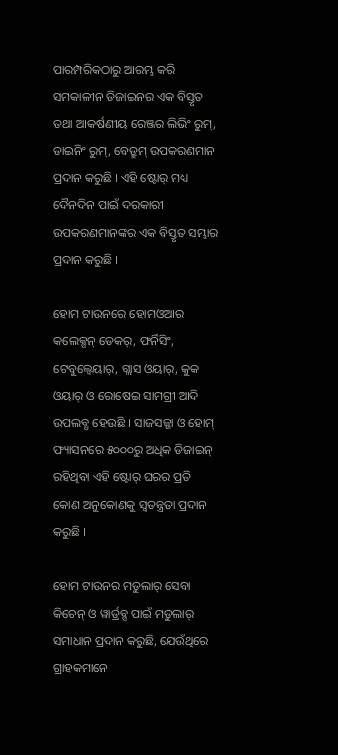ପାରମ୍ପରିକଠାରୁ ଆରମ୍ଭ କରି ସମକାଳୀନ ଡିଜାଇନର ଏକ ବିସ୍ତୃତ ତଥା ଆକର୍ଷଣୀୟ ରେଞ୍ଜର ଲିଭିଂ ରୁମ୍, ଡାଇନିଂ ରୁମ୍, ବେଡ୍ରୁମ୍ ଉପକରଣମାନ ପ୍ରଦାନ କରୁଛି । ଏହି ଷ୍ଟୋର୍ ମଧ୍ୟ ଦୈନଦିନ ପାଇଁ ଦରକାରୀ ଉପକରଣମାନଙ୍କର ଏକ ବିସ୍ତୃତ ସମ୍ଭାର ପ୍ରଦାନ କରୁଛି ।

ହୋମ ଟାଉନରେ ହୋମଓଆର କଲେକ୍ସନ୍ ଡେକର୍, ଫର୍ନିସିଂ, ଟେବୁଲ୍ୱେୟାର୍, ଗ୍ଲାସ ଓୟାର୍, କୁକ ଓୟାର୍ ଓ ରୋଷେଇ ସାମଗ୍ରୀ ଆଦି ଉପଲବ୍ଧ ହେଉଛି । ସାଜସଜ୍ଜା ଓ ହୋମ୍ ଫ୍ୟାସନରେ ୫୦୦୦ରୁ ଅଧିକ ଡିଜାଇନ୍ ରହିଥିବା ଏହି ଷ୍ଟୋର୍ ଘରର ପ୍ରତି କୋଣ ଅନୁକୋଣକୁ ସ୍ୱତନ୍ତ୍ରତା ପ୍ରଦାନ କରୁଛି ।

ହୋମ ଟାଉନର ମଡୁଲାର୍ ସେବା କିଚେନ୍ ଓ ୱାର୍ଡ୍ରବ୍ସ ପାଇଁ ମଡୁଲାର୍ ସମାଧାନ ପ୍ରଦାନ କରୁଛି, ଯେଉଁଥିରେ ଗ୍ରାହକମାନେ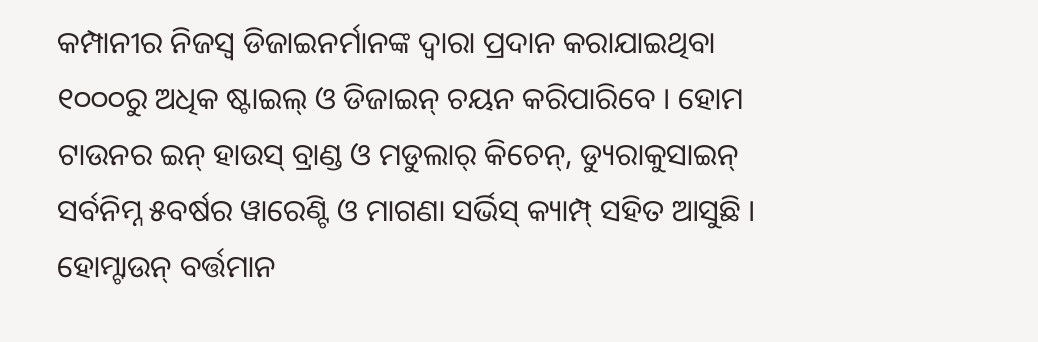କମ୍ପାନୀର ନିଜସ୍ୱ ଡିଜାଇନର୍ମାନଙ୍କ ଦ୍ୱାରା ପ୍ରଦାନ କରାଯାଇଥିବା ୧୦୦୦ରୁ ଅଧିକ ଷ୍ଟାଇଲ୍ ଓ ଡିଜାଇନ୍ ଚୟନ କରିପାରିବେ । ହୋମ ଟାଉନର ଇନ୍ ହାଉସ୍ ବ୍ରାଣ୍ଡ ଓ ମଡୁଲାର୍ କିଚେନ୍, ଡ୍ୟୁରାକୁସାଇନ୍ ସର୍ବନିମ୍ନ ୫ବର୍ଷର ୱାରେଣ୍ଟି ଓ ମାଗଣା ସର୍ଭିସ୍ କ୍ୟାମ୍ପ୍ ସହିତ ଆସୁଛି । ହୋମ୍ଟାଉନ୍ ବର୍ତ୍ତମାନ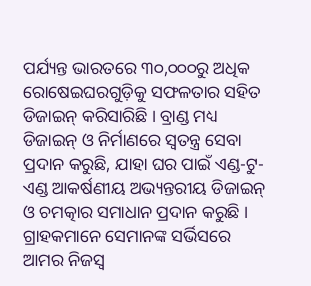ପର୍ଯ୍ୟନ୍ତ ଭାରତରେ ୩୦,୦୦୦ରୁ ଅଧିକ ରୋଷେଇଘରଗୁଡ଼ିକୁ ସଫଳତାର ସହିତ ଡିଜାଇନ୍ କରିସାରିଛି । ବ୍ରାଣ୍ଡ ମଧ୍ୟ ଡିଜାଇନ୍ ଓ ନିର୍ମାଣରେ ସ୍ୱତନ୍ତ୍ର ସେବା ପ୍ରଦାନ କରୁଛି, ଯାହା ଘର ପାଇଁ ଏଣ୍ଡ-ଟୁ-ଏଣ୍ଡ ଆକର୍ଷଣୀୟ ଅଭ୍ୟନ୍ତରୀୟ ଡିଜାଇନ୍ ଓ ଚମତ୍କାର ସମାଧାନ ପ୍ରଦାନ କରୁଛି । ଗ୍ରାହକମାନେ ସେମାନଙ୍କ ସର୍ଭିସରେ ଆମର ନିଜସ୍ୱ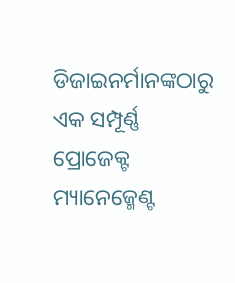ଡିଜାଇନର୍ମାନଙ୍କଠାରୁ ଏକ ସମ୍ପୂର୍ଣ୍ଣ ପ୍ରୋଜେକ୍ଟ ମ୍ୟାନେଜ୍ମେଣ୍ଟ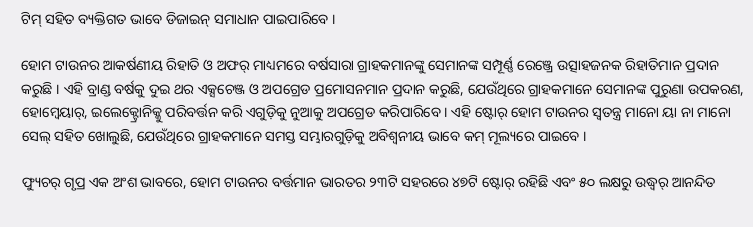ଟିମ୍ ସହିତ ବ୍ୟକ୍ତିଗତ ଭାବେ ଡିଜାଇନ୍ ସମାଧାନ ପାଇପାରିବେ ।

ହୋମ ଟାଉନର ଆକର୍ଷଣୀୟ ରିହାତି ଓ ଅଫର୍ ମାଧ୍ୟମରେ ବର୍ଷସାରା ଗ୍ରାହକମାନଙ୍କୁ ସେମାନଙ୍କ ସମ୍ପୂର୍ଣ୍ଣ ରେଞ୍ଜ୍ରେ ଉତ୍ସାହଜନକ ରିହାତିମାନ ପ୍ରଦାନ କରୁଛି । ଏହି ବ୍ରାଣ୍ଡ ବର୍ଷକୁ ଦୁଇ ଥର ଏକ୍ସଚେଞ୍ଜ ଓ ଅପଗ୍ରେଡ ପ୍ରମୋସନମାନ ପ୍ରଦାନ କରୁଛି, ଯେଉଁଥିରେ ଗ୍ରାହକମାନେ ସେମାନଙ୍କ ପୁରୁଣା ଉପକରଣ, ହୋମ୍ୱେୟାର୍, ଇଲେକ୍ଟ୍ରୋନିକ୍କୁ ପରିବର୍ତ୍ତନ କରି ଏଗୁଡ଼ିକୁ ନୁଆକୁ ଅପଗ୍ରେଡ କରିପାରିବେ । ଏହି ଷ୍ଟୋର୍ ହୋମ ଟାଉନର ସ୍ୱତନ୍ତ୍ର ମାନୋ ୟା ନା ମାନୋ ସେଲ୍ ସହିତ ଖୋଲୁଛି, ଯେଉଁଥିରେ ଗ୍ରାହକମାନେ ସମସ୍ତ ସମ୍ଭାରଗୁଡ଼ିକୁ ଅବିଶ୍ୱନୀୟ ଭାବେ କମ୍ ମୂଲ୍ୟରେ ପାଇବେ ।

ଫ୍ୟୁଚର୍ ଗୃପ୍ର ଏକ ଅଂଶ ଭାବରେ, ହୋମ ଟାଉନର ବର୍ତ୍ତମାନ ଭାରତର ୨୩ଟି ସହରରେ ୪୭ଟି ଷ୍ଟୋର୍ ରହିଛି ଏବଂ ୫୦ ଲକ୍ଷରୁ ଉଦ୍ଧ୍ୱର୍ ଆନନ୍ଦିତ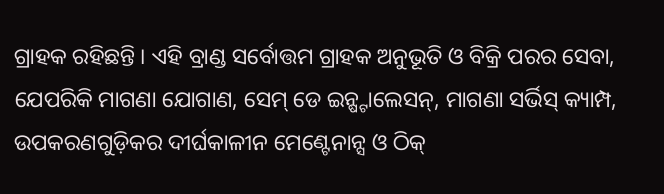ଗ୍ରାହକ ରହିଛନ୍ତି । ଏହି ବ୍ରାଣ୍ଡ ସର୍ବୋତ୍ତମ ଗ୍ରାହକ ଅନୁଭୂତି ଓ ବିକ୍ରି ପରର ସେବା, ଯେପରିକି ମାଗଣା ଯୋଗାଣ, ସେମ୍ ଡେ ଇନ୍ଷ୍ଟାଲେସନ୍, ମାଗଣା ସର୍ଭିସ୍ କ୍ୟାମ୍ପ, ଉପକରଣଗୁଡ଼ିକର ଦୀର୍ଘକାଳୀନ ମେଣ୍ଟେନାନ୍ସ ଓ ଠିକ୍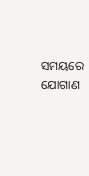ସମୟରେ ଯୋଗାଣ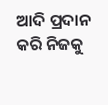ଆଦି ପ୍ରଦାନ କରି ନିଜକୁ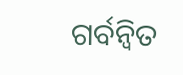ଗର୍ବନ୍ୱିତ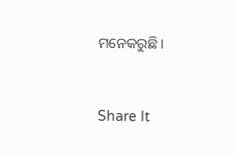ମନେକରୁଛି ।


Share It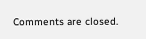Comments are closed.